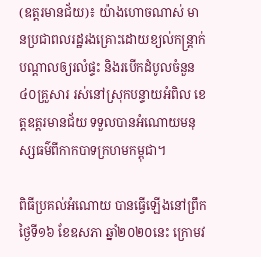(ឧត្តរមានជ័យ)៖ យ៉ាងហោចណាស់ មានប្រជាពលរដ្ឋរងគ្រោះដោយខ្យល់កន្ត្រាក់ បណ្តាលឲ្យរលំផ្ទះ និងរបើកដំបូលចំនួន ៤០គ្រួសារ រស់នៅស្រុកបន្ទាយអំពិល ខេត្តឧត្តរមានជ័យ ទទួលបានអំណោយមនុស្សធម៌ពីកាកបាទក្រហមកម្ពុជា។

ពិធីប្រគល់អំណោយ បានធ្វើឡើងនៅព្រឹកថ្ងៃទី១៦ ខែឧសភា ឆ្នាំ២០២០នេះ ក្រោមវ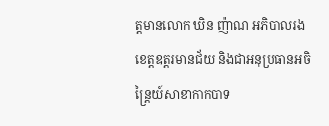ត្តមានលោក ឃិន ញ៉ាណ អភិបាលរងខេត្តឧត្តរមានជ័យ និងជាអនុប្រធានអចិន្ត្រៃយ៍សាខាកាកបាទ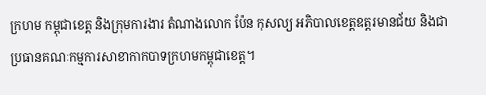ក្រហម កម្ពុជាខេត្ត និងក្រុមការងារ តំណាងលោក ប៉ែន កុសល្យ អភិបាលខេត្តឧត្តរមានជ័យ និងជាប្រធានគណៈកម្មការសាខាកាកបាទក្រហមកម្ពុជាខេត្ត។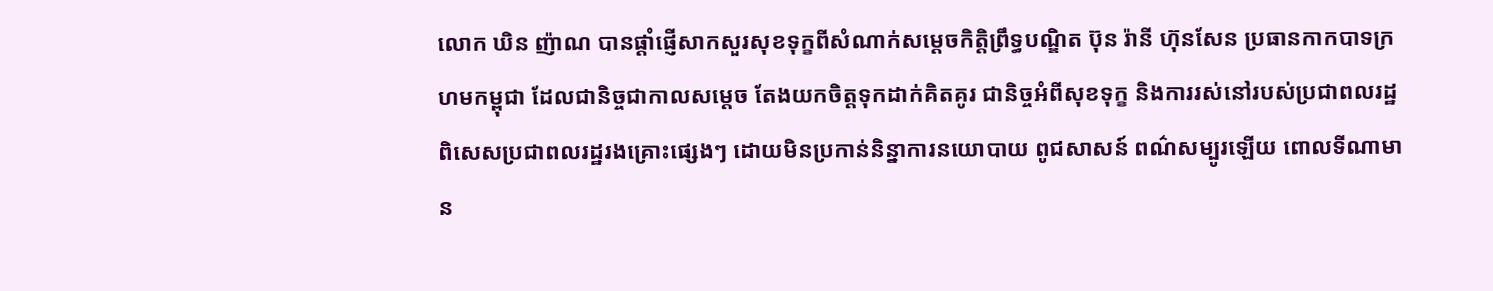លោក ឃិន ញ៉ាណ បានផ្តាំផ្ញើសាកសួរសុខទុក្ខពីសំណាក់សម្តេចកិត្តិព្រឹទ្ធបណ្ឌិត ប៊ុន រ៉ានី ហ៊ុនសែន ប្រធានកាកបាទក្រហមកម្ពុជា ដែលជានិច្ចជាកាលសម្តេច តែងយកចិត្តទុកដាក់គិតគូរ ជានិច្ចអំពីសុខទុក្ខ និងការរស់នៅរបស់ប្រជាពលរដ្ឋ ពិសេសប្រជាពលរដ្ឋរងគ្រោះផ្សេងៗ ដោយមិនប្រកាន់និន្នាការនយោបាយ ពូជសាសន៍ ពណ៌សម្បូរឡើយ ពោលទីណាមាន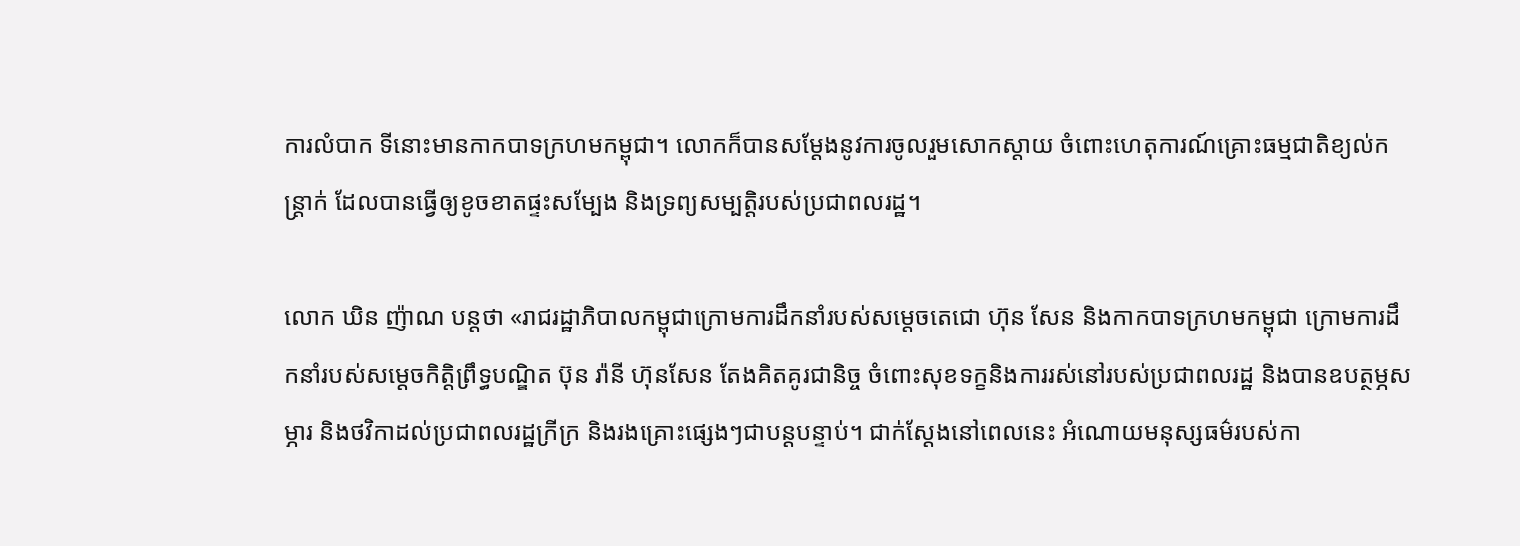ការលំបាក ទីនោះមានកាកបាទក្រហមកម្ពុជា។ លោកក៏បានសម្តែងនូវការចូលរួមសោកស្តាយ ចំពោះហេតុការណ៍គ្រោះធម្មជាតិខ្យល់កន្ត្រាក់ ដែលបានធ្វើឲ្យខូចខាតផ្ទះសម្បែង និងទ្រព្យសម្បត្តិរបស់ប្រជាពលរដ្ឋ។

លោក ឃិន ញ៉ាណ បន្តថា «រាជរដ្ឋាភិបាលកម្ពុជាក្រោមការដឹកនាំរបស់សម្តេចតេជោ ហ៊ុន សែន និងកាកបាទក្រហមកម្ពុជា ក្រោមការដឹកនាំរបស់សម្តេចកិត្តិព្រឹទ្ធបណ្ឌិត ប៊ុន រ៉ានី ហ៊ុនសែន តែងគិតគូរជានិច្ច ចំពោះសុខទក្ខនិងការរស់នៅរបស់ប្រជាពលរដ្ឋ និងបានឧបត្ថម្ភសម្ភារ និងថវិកាដល់ប្រជាពលរដ្ឋក្រីក្រ និងរងគ្រោះផ្សេងៗជាបន្តបន្ទាប់។ ជាក់ស្តែងនៅពេលនេះ អំណោយមនុស្សធម៌របស់កា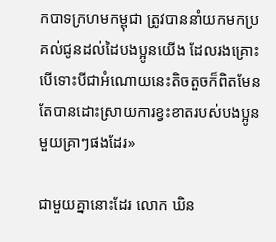កបាទក្រហមកម្ពុជា ត្រូវបាននាំយកមកប្រគល់ជូនដល់ដៃបងប្អូនយើង ដែលរងគ្រោះ បើទោះបីជាអំណោយនេះតិចតួចក៏ពិតមែន តែបានដោះស្រាយការខ្វះខាតរបស់បងប្អូនមួយគ្រាៗផងដែរ»

ជាមួយគ្នានោះដែរ លោក ឃិន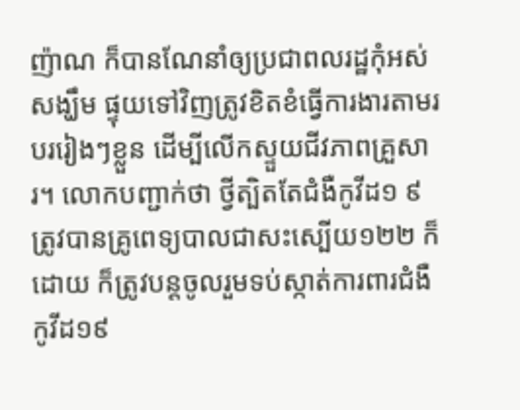ញ៉ាណ ក៏បានណែនាំឲ្យប្រជាពលរដ្ឋកុំអស់សង្ឃឹម ផ្ទុយទៅវិញត្រូវខិតខំធ្វើការងារតាមរបររៀងៗខ្លួន ដើម្បីលើកស្ទួយជីវភាពគ្រួសារ។ លោកបញ្ជាក់ថា ថ្វីត្បិតតែជំងឺកូវីដ១ ៩ត្រូវបានគ្រូពេទ្យបាលជាសះស្បើយ១២២ ក៏ដោយ ក៏ត្រូវបន្តចូលរួមទប់ស្កាត់ការពារជំងឺកូវីដ១៩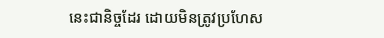នេះជានិច្ចដែរ ដោយមិនត្រូវប្រហែស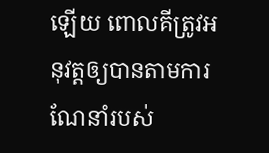ឡើយ ពោលគីត្រូវអនុវត្តឲ្យបានតាមការណែនាំរបស់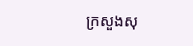ក្រសួងសុ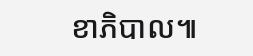ខាភិបាល៕